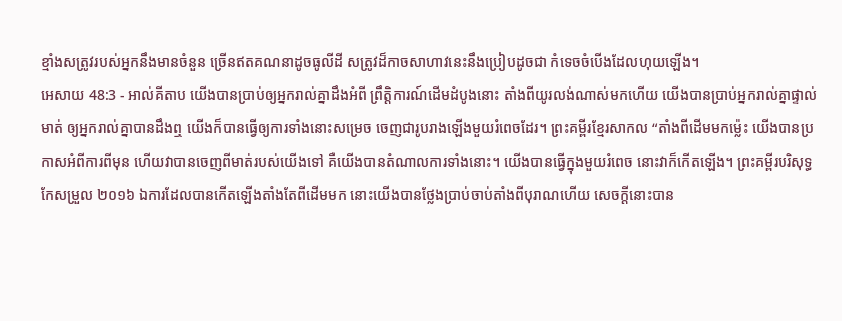ខ្មាំងសត្រូវរបស់អ្នកនឹងមានចំនួន ច្រើនឥតគណនាដូចធូលីដី សត្រូវដ៏កាចសាហាវនេះនឹងប្រៀបដូចជា កំទេចចំបើងដែលហុយឡើង។
អេសាយ 48:3 - អាល់គីតាប យើងបានប្រាប់ឲ្យអ្នករាល់គ្នាដឹងអំពី ព្រឹត្តិការណ៍ដើមដំបូងនោះ តាំងពីយូរលង់ណាស់មកហើយ យើងបានប្រាប់អ្នករាល់គ្នាផ្ទាល់មាត់ ឲ្យអ្នករាល់គ្នាបានដឹងឮ យើងក៏បានធ្វើឲ្យការទាំងនោះសម្រេច ចេញជារូបរាងឡើងមួយរំពេចដែរ។ ព្រះគម្ពីរខ្មែរសាកល “តាំងពីដើមមកម្ល៉េះ យើងបានប្រកាសអំពីការពីមុន ហើយវាបានចេញពីមាត់របស់យើងទៅ គឺយើងបានតំណាលការទាំងនោះ។ យើងបានធ្វើក្នុងមួយរំពេច នោះវាក៏កើតឡើង។ ព្រះគម្ពីរបរិសុទ្ធកែសម្រួល ២០១៦ ឯការដែលបានកើតឡើងតាំងតែពីដើមមក នោះយើងបានថ្លែងប្រាប់ចាប់តាំងពីបុរាណហើយ សេចក្ដីនោះបាន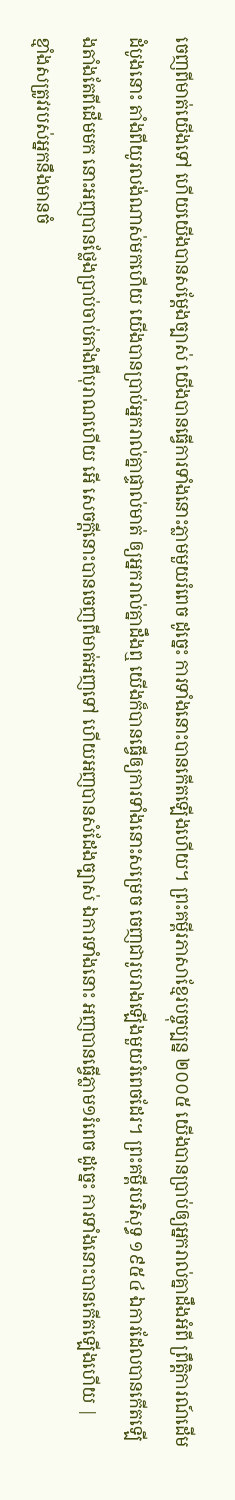ចេញពីមាត់យើងទៅ ហើយយើងបានសម្ដែងច្បាស់ យើងបានធ្វើការទាំងនោះភ្លាមមួយរំពេច ដូច្នេះ ការទាំងនោះបានកើតឡើងហើយ។ ព្រះគម្ពីរភាសាខ្មែរបច្ចុប្បន្ន ២០០៥ យើងបានប្រាប់ឲ្យអ្នករាល់គ្នាដឹងអំពី ព្រឹត្តិការណ៍ដើមដំបូងនោះ តាំងពីយូរលង់ណាស់មកហើយ យើងបានប្រាប់អ្នករាល់គ្នាផ្ទាល់មាត់ ឲ្យអ្នករាល់គ្នាដឹងឮ យើងក៏បានធ្វើឲ្យការទាំងនោះសម្រេច ចេញជារូបរាងឡើងមួយរំពេចដែរ។ ព្រះគម្ពីរបរិសុទ្ធ ១៩៥៤ ឯការដែលបានកើតឡើងតាំងតែពីដើមមក នោះអញបានថ្លែងប្រាប់ចាប់តាំងពីបុរាណហើយ អើ សេចក្ដីនោះបានចេញពីមាត់អញទៅ ហើយអញបានសំដែងច្បាស់ ឯការទាំងនោះ អញបានធ្វើភ្លាម១រំពេច ដូច្នេះ ការទាំងនោះបានកើតឡើងហើយ |
ខ្មាំងសត្រូវរបស់អ្នកនឹងមានចំ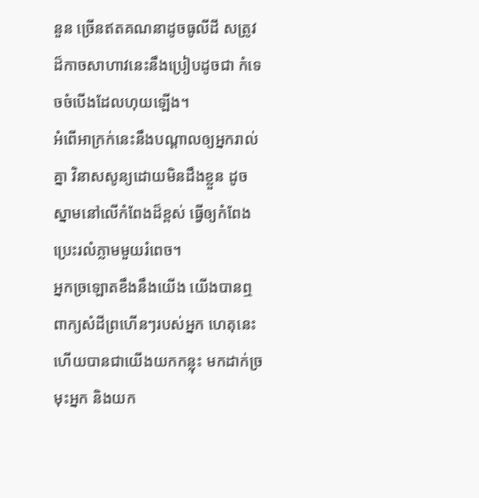នួន ច្រើនឥតគណនាដូចធូលីដី សត្រូវដ៏កាចសាហាវនេះនឹងប្រៀបដូចជា កំទេចចំបើងដែលហុយឡើង។
អំពើអាក្រក់នេះនឹងបណ្ដាលឲ្យអ្នករាល់គ្នា វិនាសសូន្យដោយមិនដឹងខ្លួន ដូចស្នាមនៅលើកំពែងដ៏ខ្ពស់ ធ្វើឲ្យកំពែងប្រេះរលំភ្លាមមួយរំពេច។
អ្នកច្រឡោតខឹងនឹងយើង យើងបានឮពាក្យសំដីព្រហើនៗរបស់អ្នក ហេតុនេះហើយបានជាយើងយកកន្លុះ មកដាក់ច្រមុះអ្នក និងយក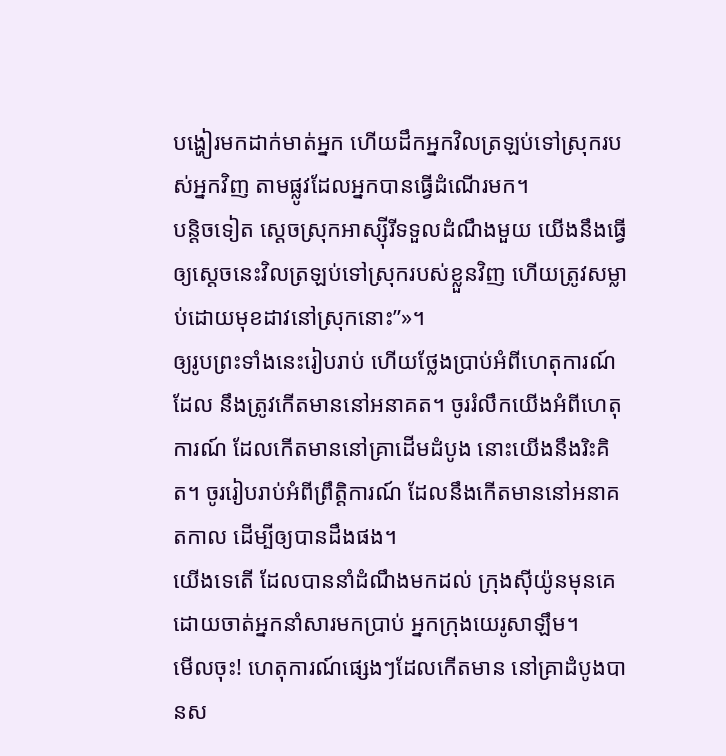បង្ហៀរមកដាក់មាត់អ្នក ហើយដឹកអ្នកវិលត្រឡប់ទៅស្រុករបស់អ្នកវិញ តាមផ្លូវដែលអ្នកបានធ្វើដំណើរមក។
បន្តិចទៀត ស្ដេចស្រុកអាស្ស៊ីរីទទួលដំណឹងមួយ យើងនឹងធ្វើឲ្យស្ដេចនេះវិលត្រឡប់ទៅស្រុករបស់ខ្លួនវិញ ហើយត្រូវសម្លាប់ដោយមុខដាវនៅស្រុកនោះ”»។
ឲ្យរូបព្រះទាំងនេះរៀបរាប់ ហើយថ្លែងប្រាប់អំពីហេតុការណ៍ដែល នឹងត្រូវកើតមាននៅអនាគត។ ចូររំលឹកយើងអំពីហេតុការណ៍ ដែលកើតមាននៅគ្រាដើមដំបូង នោះយើងនឹងរិះគិត។ ចូររៀបរាប់អំពីព្រឹត្តិការណ៍ ដែលនឹងកើតមាននៅអនាគតកាល ដើម្បីឲ្យបានដឹងផង។
យើងទេតើ ដែលបាននាំដំណឹងមកដល់ ក្រុងស៊ីយ៉ូនមុនគេ ដោយចាត់អ្នកនាំសារមកប្រាប់ អ្នកក្រុងយេរូសាឡឹម។
មើលចុះ! ហេតុការណ៍ផ្សេងៗដែលកើតមាន នៅគ្រាដំបូងបានស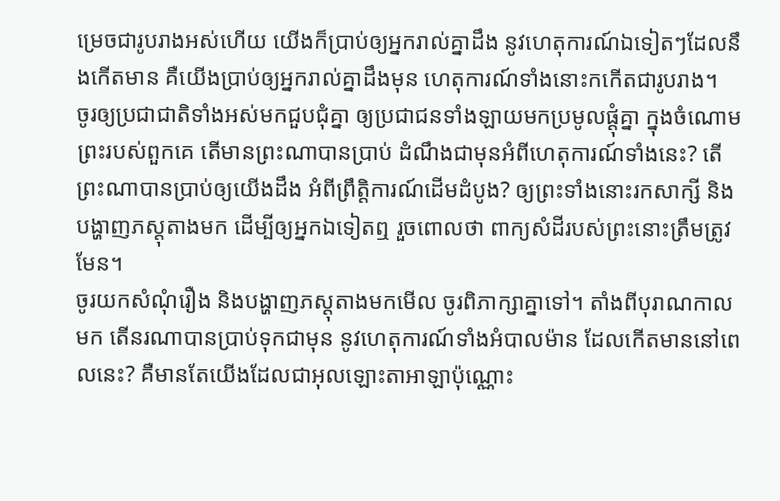ម្រេចជារូបរាងអស់ហើយ យើងក៏ប្រាប់ឲ្យអ្នករាល់គ្នាដឹង នូវហេតុការណ៍ឯទៀតៗដែលនឹងកើតមាន គឺយើងប្រាប់ឲ្យអ្នករាល់គ្នាដឹងមុន ហេតុការណ៍ទាំងនោះកកើតជារូបរាង។
ចូរឲ្យប្រជាជាតិទាំងអស់មកជួបជុំគ្នា ឲ្យប្រជាជនទាំងឡាយមកប្រមូលផ្ដុំគ្នា ក្នុងចំណោមព្រះរបស់ពួកគេ តើមានព្រះណាបានប្រាប់ ដំណឹងជាមុនអំពីហេតុការណ៍ទាំងនេះ? តើព្រះណាបានប្រាប់ឲ្យយើងដឹង អំពីព្រឹត្តិការណ៍ដើមដំបូង? ឲ្យព្រះទាំងនោះរកសាក្សី និងបង្ហាញភស្ដុតាងមក ដើម្បីឲ្យអ្នកឯទៀតឮ រួចពោលថា ពាក្យសំដីរបស់ព្រះនោះត្រឹមត្រូវមែន។
ចូរយកសំណុំរឿង និងបង្ហាញភស្តុតាងមកមើល ចូរពិភាក្សាគ្នាទៅ។ តាំងពីបុរាណកាលមក តើនរណាបានប្រាប់ទុកជាមុន នូវហេតុការណ៍ទាំងអំបាលម៉ាន ដែលកើតមាននៅពេលនេះ? គឺមានតែយើងដែលជាអុលឡោះតាអាឡាប៉ុណ្ណោះ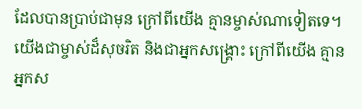ដែលបានប្រាប់ជាមុន ក្រៅពីយើង គ្មានម្ចាស់ណាទៀតទេ។ យើងជាម្ចាស់ដ៏សុចរិត និងជាអ្នកសង្គ្រោះ ក្រៅពីយើង គ្មានអ្នកស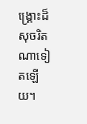ង្គ្រោះដ៏សុចរិត ណាទៀតឡើយ។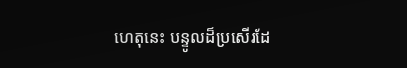ហេតុនេះ បន្ទូលដ៏ប្រសើរដែ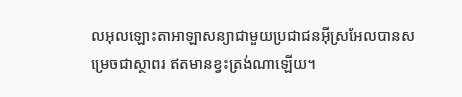លអុលឡោះតាអាឡាសន្យាជាមួយប្រជាជនអ៊ីស្រអែលបានសម្រេចជាស្ថាពរ ឥតមានខ្វះត្រង់ណាឡើយ។